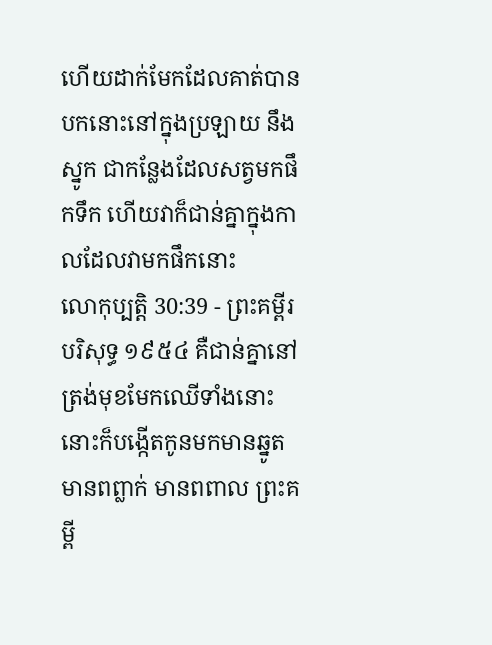ហើយដាក់មែកដែលគាត់បានបកនោះនៅក្នុងប្រឡាយ នឹងស្នូក ជាកន្លែងដែលសត្វមកផឹកទឹក ហើយវាក៏ជាន់គ្នាក្នុងកាលដែលវាមកផឹកនោះ
លោកុប្បត្តិ 30:39 - ព្រះគម្ពីរបរិសុទ្ធ ១៩៥៤ គឺជាន់គ្នានៅត្រង់មុខមែកឈើទាំងនោះ នោះក៏បង្កើតកូនមកមានឆ្នូត មានពព្លាក់ មានពពាល ព្រះគម្ពី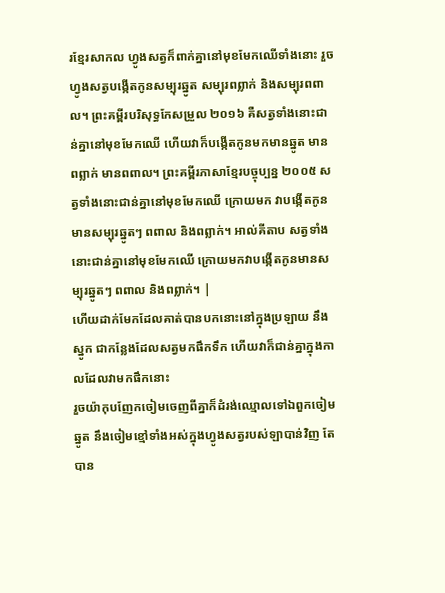រខ្មែរសាកល ហ្វូងសត្វក៏ពាក់គ្នានៅមុខមែកឈើទាំងនោះ រួចហ្វូងសត្វបង្កើតកូនសម្បុរឆ្នូត សម្បុរពព្លាក់ និងសម្បុរពពាល។ ព្រះគម្ពីរបរិសុទ្ធកែសម្រួល ២០១៦ គឺសត្វទាំងនោះជាន់គ្នានៅមុខមែកឈើ ហើយវាក៏បង្កើតកូនមកមានឆ្នូត មានពព្លាក់ មានពពាល។ ព្រះគម្ពីរភាសាខ្មែរបច្ចុប្បន្ន ២០០៥ សត្វទាំងនោះជាន់គ្នានៅមុខមែកឈើ ក្រោយមក វាបង្កើតកូនមានសម្បុរឆ្នូតៗ ពពាល និងពព្លាក់។ អាល់គីតាប សត្វទាំងនោះជាន់គ្នានៅមុខមែកឈើ ក្រោយមកវាបង្កើតកូនមានសម្បុរឆ្នូតៗ ពពាល និងពព្លាក់។ |
ហើយដាក់មែកដែលគាត់បានបកនោះនៅក្នុងប្រឡាយ នឹងស្នូក ជាកន្លែងដែលសត្វមកផឹកទឹក ហើយវាក៏ជាន់គ្នាក្នុងកាលដែលវាមកផឹកនោះ
រួចយ៉ាកុបញែកចៀមចេញពីគ្នាក៏ដំរង់ឈ្មោលទៅឯពួកចៀមឆ្នូត នឹងចៀមខ្មៅទាំងអស់ក្នុងហ្វូងសត្វរបស់ឡាបាន់វិញ តែបាន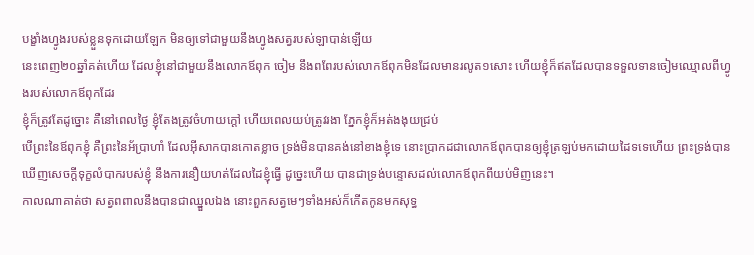បង្ខាំងហ្វូងរបស់ខ្លួនទុកដោយឡែក មិនឲ្យទៅជាមួយនឹងហ្វូងសត្វរបស់ឡាបាន់ឡើយ
នេះពេញ២០ឆ្នាំគត់ហើយ ដែលខ្ញុំនៅជាមួយនឹងលោកឪពុក ចៀម នឹងពពែរបស់លោកឪពុកមិនដែលមានរលូត១សោះ ហើយខ្ញុំក៏ឥតដែលបានទទួលទានចៀមឈ្មោលពីហ្វូងរបស់លោកឪពុកដែរ
ខ្ញុំក៏ត្រូវតែដូច្នោះ គឺនៅពេលថ្ងៃ ខ្ញុំតែងត្រូវចំហាយក្តៅ ហើយពេលយប់ត្រូវរងា ភ្នែកខ្ញុំក៏អត់ងងុយជ្រប់
បើព្រះនៃឪពុកខ្ញុំ គឺព្រះនៃអ័ប្រាហាំ ដែលអ៊ីសាកបានកោតខ្លាច ទ្រង់មិនបានគង់នៅខាងខ្ញុំទេ នោះប្រាកដជាលោកឪពុកបានឲ្យខ្ញុំត្រឡប់មកដោយដៃទទេហើយ ព្រះទ្រង់បានឃើញសេចក្ដីទុក្ខលំបាករបស់ខ្ញុំ នឹងការនឿយហត់ដែលដៃខ្ញុំធ្វើ ដូច្នេះហើយ បានជាទ្រង់បន្ទោសដល់លោកឪពុកពីយប់មិញនេះ។
កាលណាគាត់ថា សត្វពពាលនឹងបានជាឈ្នួលឯង នោះពួកសត្វមេៗទាំងអស់ក៏កើតកូនមកសុទ្ធ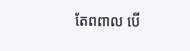តែពពាល បើ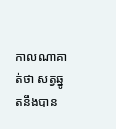កាលណាគាត់ថា សត្វឆ្នូតនឹងបាន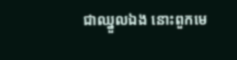ជាឈ្នួលឯង នោះពួកមេ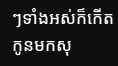ៗទាំងអស់ក៏កើតកូនមកសុ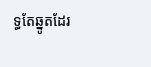ទ្ធតែឆ្នូតដែរ